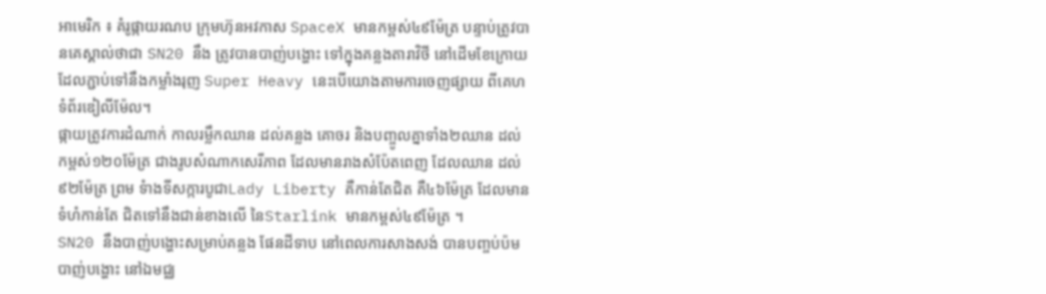អាមេរិក ៖ គំរូផ្កាយរណប ក្រុមហ៊ុនអវកាស SpaceX មានកម្ពស់៤៩ម៉ែត្រ បន្ទាប់ត្រូវបានគេស្គាល់ថាជា SN20 នឹង ត្រូវបានបាញ់បង្ហោះ ទៅក្នុងគន្លងតារាវិថី នៅដើមខែក្រោយ ដែលភ្ជាប់ទៅនឹងកម្លាំងរុញ Super Heavy នេះបើយោងតាមការចេញផ្សាយ ពីគេហទំព័រឌៀលីម៉ែល។
ផ្កាយត្រូវការដំណាក់ កាលរម្លឹកឈាន ដល់គន្លង គោចរ និងបញ្ចូលគ្នាទាំង២ឈាន ដល់កម្ពស់១២០ម៉ែត្រ ជាងរូបសំណាកសេរីភាព ដែលមានរាងសំប៉ែតពេញ ដែលឈាន ដល់៩២ម៉ែត្រ ព្រម ទំាងទីសក្ការបូជាLady Liberty គឺកាន់តែជិត គឺ៤៦ម៉ែត្រ ដែលមានទំហំកាន់តែ ជិតទៅនឹងជាន់ខាងលើ នៃStarlink មានកម្ពស់៤៩ម៉ែត្រ ។
SN20 នឹងបាញ់បង្ហោះសម្រាប់គន្លង ផែនដីទាប នៅពេលការសាងសង់ បានបញ្ចប់ប៉មបាញ់បង្ហោះ នៅឯមជ្ឈ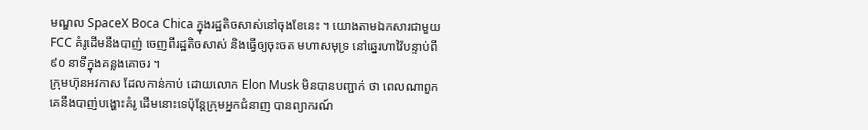មណ្ឌល SpaceX Boca Chica ក្នុងរដ្ឋតិចសាស់នៅចុងខែនេះ ។ យោងតាមឯកសារជាមួយ FCC គំរូដើមនឹងបាញ់ ចេញពីរដ្ឋតិចសាស់ និងធ្វើឲ្យចុះចត មហាសមុទ្រ នៅឆ្នេរហាវ៉ៃបន្ទាប់ពី ៩០ នាទីក្នុងគន្លងគោចរ ។
ក្រុមហ៊ុនអវកាស ដែលកាន់កាប់ ដោយលោក Elon Musk មិនបានបញ្ជាក់ ថា ពេលណាពួកគេនឹងបាញ់បង្ហោះគំរូ ដើមនោះទេប៉ុន្តែក្រុមអ្នកជំនាញ បានព្យាករណ៍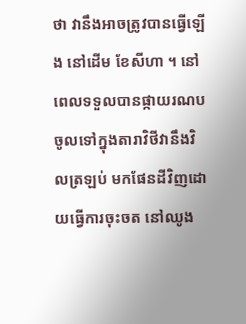ថា វានឹងអាចត្រូវបានធ្វើឡើង នៅដើម ខែសីហា ។ នៅពេលទទួលបានផ្កាយរណប ចូលទៅក្នុងតារាវិថីវានឹងវិលត្រឡប់ មកផែនដីវិញដោយធ្វើការចុះចត នៅឈូង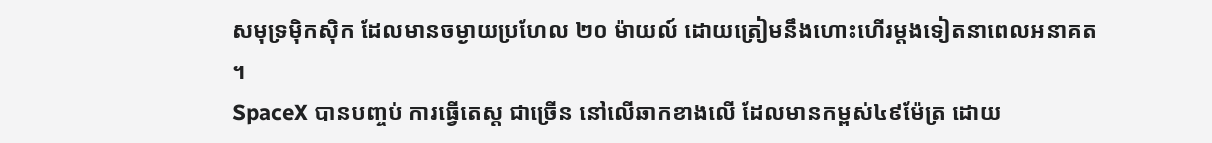សមុទ្រម៉ិកស៊ិក ដែលមានចម្ងាយប្រហែល ២០ ម៉ាយល៍ ដោយត្រៀមនឹងហោះហើរម្តងទៀតនាពេលអនាគត ។
SpaceX បានបញ្ចប់ ការធ្វើតេស្ត ជាច្រើន នៅលើឆាកខាងលើ ដែលមានកម្ពស់៤៩ម៉ែត្រ ដោយ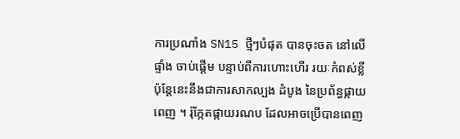ការប្រណាំង SN15 ថ្មីៗបំផុត បានចុះចត នៅលើផ្ទាំង ចាប់ផ្តើម បន្ទាប់ពីការហោះហើរ រយៈកំពស់ខ្លី ប៉ុន្តែនេះនឹងជាការសាកល្បង ដំបូង នៃប្រព័ន្ធផ្កាយពេញ ។ រ៉ុក្កែតផ្កាយរណប ដែលអាចប្រើបានពេញ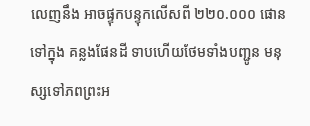លេញនឹង អាចផ្ទុកបន្ទុកលើសពី ២២០.០០០ ផោនទៅក្នុង គន្លងផែនដី ទាបហើយថែមទាំងបញ្ជូន មនុស្សទៅភពព្រះអ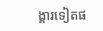ង្គារទៀតផ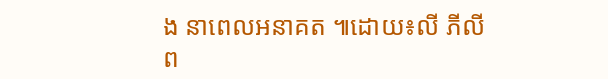ង នាពេលអនាគត ៕ដោយ៖លី ភីលីព